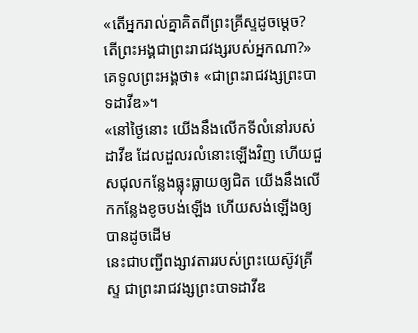«តើអ្នករាល់គ្នាគិតពីព្រះគ្រីស្ទដូចម្តេច? តើព្រះអង្គជាព្រះរាជវង្សរបស់អ្នកណា?» គេទូលព្រះអង្គថា៖ «ជាព្រះរាជវង្សព្រះបាទដាវីឌ»។
«នៅថ្ងៃនោះ យើងនឹងលើកទីលំនៅរបស់ដាវីឌ ដែលដួលរលំនោះឡើងវិញ ហើយជួសជុលកន្លែងធ្លុះធ្លាយឲ្យជិត យើងនឹងលើកកន្លែងខូចបង់ឡើង ហើយសង់ឡើងឲ្យបានដូចដើម
នេះជាបញ្ជីពង្សាវតាររបស់ព្រះយេស៊ូវគ្រីស្ទ ជាព្រះរាជវង្សព្រះបាទដាវីឌ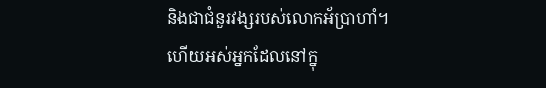និងជាជំនួរវង្សរបស់លោកអ័ប្រាហាំ។
ហើយអស់អ្នកដែលនៅក្នុ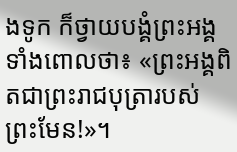ងទូក ក៏ថ្វាយបង្គំព្រះអង្គទាំងពោលថា៖ «ព្រះអង្គពិតជាព្រះរាជបុត្រារបស់ព្រះមែន!»។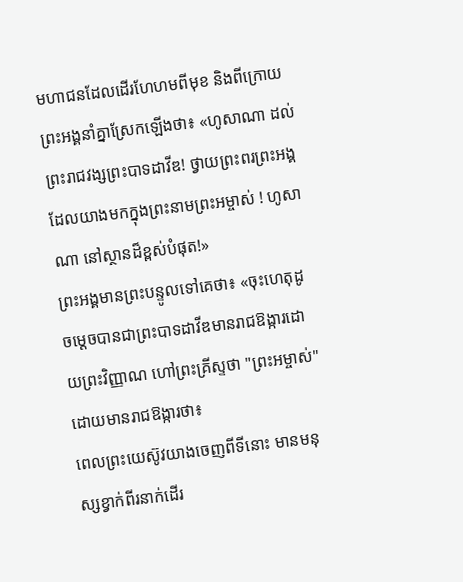មហាជនដែលដើរហែហមពីមុខ និងពីក្រោយព្រះអង្គនាំគ្នាស្រែកឡើងថា៖ «ហូសាណា ដល់ព្រះរាជវង្សព្រះបាទដាវីឌ! ថ្វាយព្រះពរព្រះអង្គដែលយាងមកក្នុងព្រះនាមព្រះអម្ចាស់ ! ហូសាណា នៅស្ថានដ៏ខ្ពស់បំផុត!»
ព្រះអង្គមានព្រះបន្ទូលទៅគេថា៖ «ចុះហេតុដូចម្តេចបានជាព្រះបាទដាវីឌមានរាជឱង្ការដោយព្រះវិញ្ញាណ ហៅព្រះគ្រីស្ទថា "ព្រះអម្ចាស់" ដោយមានរាជឱង្ការថា៖
ពេលព្រះយេស៊ូវយាងចេញពីទីនោះ មានមនុស្សខ្វាក់ពីរនាក់ដើរ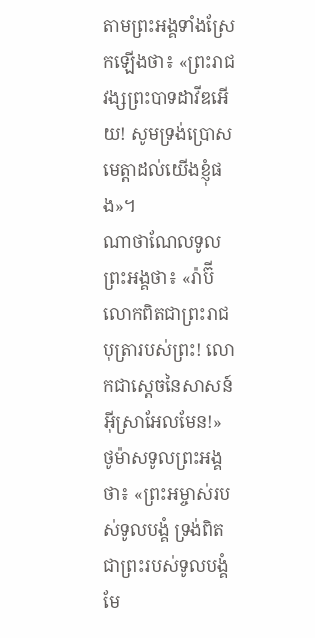តាមព្រះអង្គទាំងស្រែកឡើងថា៖ «ព្រះរាជវង្សព្រះបាទដាវីឌអើយ! សូមទ្រង់ប្រោសមេត្តាដល់យើងខ្ញុំផង»។
ណាថាណែលទូលព្រះអង្គថា៖ «រ៉ាប៊ី លោកពិតជាព្រះរាជបុត្រារបស់ព្រះ! លោកជាស្តេចនៃសាសន៍អ៊ីស្រាអែលមែន!»
ថូម៉ាសទូលព្រះអង្គថា៖ «ព្រះអម្ចាស់របស់ទូលបង្គំ ទ្រង់ពិតជាព្រះរបស់ទូលបង្គំមែ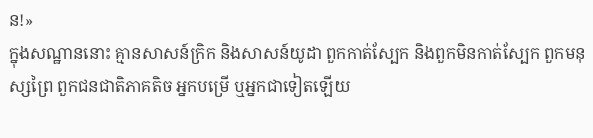ន!»
ក្នុងសណ្ឋាននោះ គ្មានសាសន៍ក្រិក និងសាសន៍យូដា ពួកកាត់ស្បែក និងពួកមិនកាត់ស្បែក ពួកមនុស្សព្រៃ ពួកជនជាតិភាគតិច អ្នកបម្រើ ឬអ្នកជាទៀតឡើយ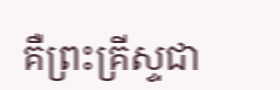គឺព្រះគ្រីស្ទជា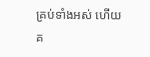គ្រប់ទាំងអស់ ហើយគ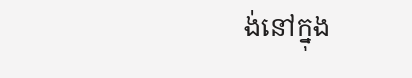ង់នៅក្នុង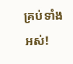គ្រប់ទាំងអស់!